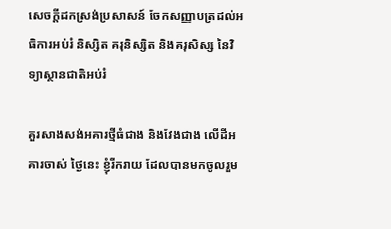សេចក្តីដកស្រង់ប្រសាសន៍ ចែកសញ្ញាបត្រដល់អធិការអប់រំ និស្សិត គរុនិស្សិត និងគរុសិស្ស នៃវិទ្យាស្ថានជាតិអប់រំ

គួរសាងសង់អគារថ្មីធំជាង និងវែងជាង លើដីអគារចាស់ ថ្ងៃនេះ ខ្ញុំរីករាយ ដែលបានមកចូលរួម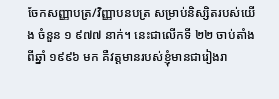ចែកសញ្ញាបត្រ/វិញ្ញាបនបត្រ សម្រាប់និស្សិតរបស់យើង ចំនួន ១ ៩៧៧ នាក់។ នេះជាលើកទី ២២ ចាប់តាំងពីឆ្នាំ ១៩៩៦ មក គឺវត្តមានរបស់ខ្ញុំមានជារៀងរា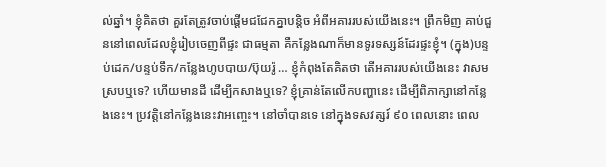ល់ឆ្នាំ។ ខ្ញុំគិតថា គួរតែត្រូវចាប់ផ្ដើមជជែកគ្នាបន្តិច អំពីអគាររបស់យើងនេះ។ ព្រឹកមិញ គាប់ជួននៅពេលដែលខ្ញុំរៀបចេញពីផ្ទះ ជាធម្មតា គឺកន្លែងណាក៏មានទូរទស្សន៍ដែរផ្ទះខ្ញុំ។ (ក្នុង)បន្ទប់ដេក/បន្ទប់ទឹក/កន្លែងហូបបាយ/ប៊ុយរ៉ូ … ខ្ញុំកំពុងតែគិតថា តើអគាររបស់យើងនេះ វាសមស្របឬទេ? ហើយមានដី ដើម្បីកសាងឬទេ? ខ្ញុំគ្រាន់តែលើកបញ្ហានេះ ដើម្បីពិភាក្សានៅកន្លែងនេះ។ ប្រវត្តិនៅកន្លែងនេះវាអញ្ចេះ។ នៅចាំបានទេ នៅក្នុងទសវត្សរ៍ ៩០ ពេលនោះ ពេល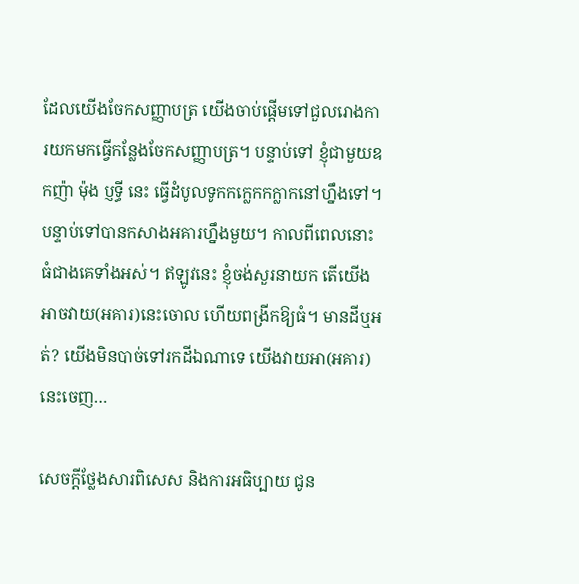ដែលយើងចែកសញ្ញាបត្រ យើងចាប់ផ្ដើមទៅជួលរោងការយកមកធ្វើកន្លែងចែកសញ្ញាបត្រ។ បន្ទាប់ទៅ ខ្ញុំជាមួយឧកញ៉ា ម៉ុង ប្ញទ្ធី នេះ ធ្វើដំបូលទូកកក្លេកកក្លាកនៅហ្នឹងទៅ។ បន្ទាប់ទៅបានកសាងអគារហ្នឹងមួយ។ កាលពីពេលនោះធំជាងគេទាំងអស់។ ឥឡូវនេះ ខ្ញុំចង់សួរនាយក តើយើងអាចវាយ(អគារ)នេះចោល ហើយពង្រីកឱ្យធំ។ មានដីឬអត់? យើងមិនបាច់ទៅរកដីឯណាទេ យើងវាយអា(អគារ)នេះចេញ…

សេចក្តីថ្លែងសារពិសេស និងការអធិប្បាយ ជូន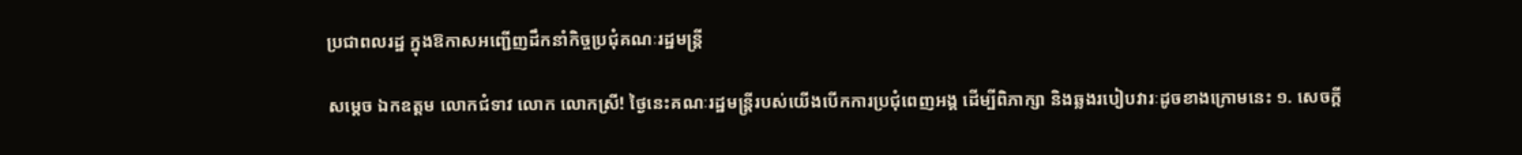ប្រជាពលរដ្ឋ ក្នុងឱកាសអញ្ជើញដឹកនាំកិច្ចប្រជុំគណៈរដ្ឋមន្ត្រី

សម្ដេច ឯកឧត្តម លោកជំទាវ លោក លោកស្រី! ថ្ងៃនេះគណៈរដ្ឋមន្ត្រីរបស់យើងបើកការប្រជុំពេញអង្គ ដើម្បីពិភាក្សា និងឆ្លងរបៀបវារៈដូចខាងក្រោមនេះ ១. សេចក្ដី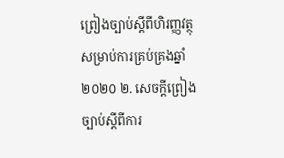ព្រៀងច្បាប់ស្ដីពីហិរញ្ញវត្ថុសម្រាប់ការគ្រប់គ្រងឆ្នាំ ២០២០ ២. សេចក្ដីព្រៀងច្បាប់ស្ដីពីការ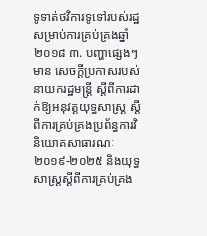ទូទាត់ថវិការទូទៅរបស់រដ្ឋសម្រាប់ការគ្រប់គ្រងឆ្នាំ ២០១៨ ៣. បញ្ហាផ្សេងៗ មាន សេចក្ដីប្រកាសរបស់នាយករដ្ឋមន្ត្រី ស្ដីពីការដាក់ឱ្យអនុវត្តយុទ្ធសាស្ត្រ ស្ដីពីការគ្រប់គ្រងប្រព័ន្ធការវិនិយោគសាធារណៈ ២០១៩-២០២៥ និងយុទ្ធសាស្ត្រស្ដីពីការគ្រប់គ្រង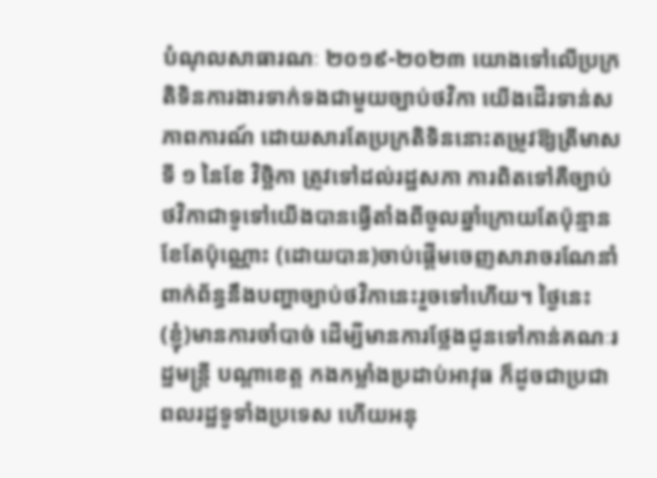បំណុលសាធារណៈ ២០១៩-២០២៣ យោងទៅលើប្រក្រតិទិនការងារទាក់ទងជាមួយច្បាប់ថវិកា យើងដើរទាន់សភាពការណ៍ ដោយសារតែប្រក្រតិទិននោះតម្រូវឱ្យត្រីមាសទី ១ នៃខែ វិច្ឆិកា ត្រូវទៅដល់រដ្ឋសភា ការពិតទៅគឺច្បាប់ថវិកាជាទូទៅយើងបានធ្វើតាំងពីចូលឆ្នាំក្រោយតែប៉ុន្មានខែតែប៉ុណ្ណោះ (ដោយបាន)ចាប់ផ្ដើមចេញសារាចរណែនាំពាក់ព័ន្ធនឹងបញ្ហាច្បាប់ថវិកានេះរួចទៅហើយ។ ថ្ងៃនេះ (ខ្ញុំ)មានការចាំបាច់ ដើម្បីមានការថ្លែងជូនទៅកាន់គណៈរដ្ឋមន្ត្រី បណ្ដាខេត្ត កងកម្លាំងប្រដាប់អាវុធ ក៏ដូចជាប្រជាពលរដ្ឋទូទាំងប្រទេស ហើយអនុ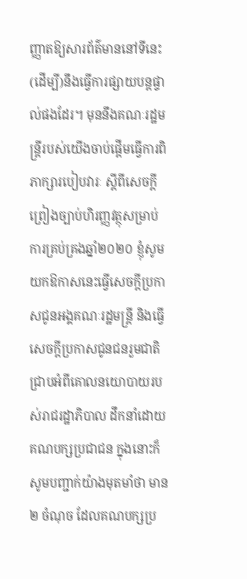ញ្ញាតឱ្យសារព័ត៌មាននៅទីនេះ (ដើម្បី)នឹងធ្វើការផ្សាយបន្តផ្ទាល់ផងដែរ។ មុននឹងគណៈរដ្ឋមន្ត្រីរបស់យើងចាប់ផ្ដើមធ្វើការពិភាក្សារបៀបវារៈ ស្ដីពីសេចក្ដីព្រៀងច្បាប់ហិរញ្ញវត្ថុសម្រាប់ការគ្រប់គ្រងឆ្នាំ២០២០ ខ្ញុំសូមយកឱកាសនេះធ្វើសេចក្ដីប្រកាសជូនអង្គគណៈរដ្ឋមន្ត្រី និងធ្វើសេចក្ដីប្រកាសជូនជនរួមជាតិ ជ្រាបអំពីគោលនយោបាយរបស់រាជរដ្ឋាភិបាល ដឹកនាំដោយគណបក្សប្រជាជន ក្នុងនោះក៏សូមបញ្ជាក់យ៉ាងមុតមាំថា មាន ២ ចំណុច ដែលគណបក្សប្រ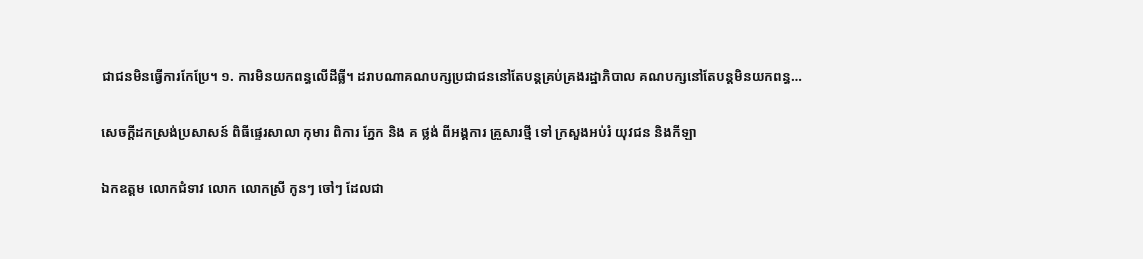ជាជនមិនធ្វើការកែប្រែ។ ១. ការមិនយកពន្ធលើដីធ្លី។ ដរាបណាគណបក្សប្រជាជននៅតែបន្តគ្រប់គ្រងរដ្ឋាភិបាល គណបក្សនៅតែបន្តមិនយកពន្ធ…

សេចក្តីដកស្រង់ប្រសាសន៍ ពិធីផ្ទេរសាលា កុមារ ពិការ ភ្នែក និង គ ថ្លង់ ពីអង្គការ គ្រួសារថ្មី ទៅ ក្រសួងអប់រំ យុវជន និងកីឡា

ឯកឧត្តម លោកជំទាវ លោក លោកស្រី កូនៗ ចៅៗ ដែលជា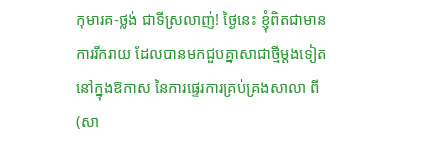កុមារគ-ថ្លង់ ជាទីស្រលាញ់! ថ្ងៃនេះ ខ្ញុំពិតជាមានការរីករាយ ដែលបានមកជួបគ្នាសាជាថ្មីម្ដងទៀត នៅក្នុងឱកាស នៃការផ្ទេរការគ្រប់គ្រងសាលា ពី(សា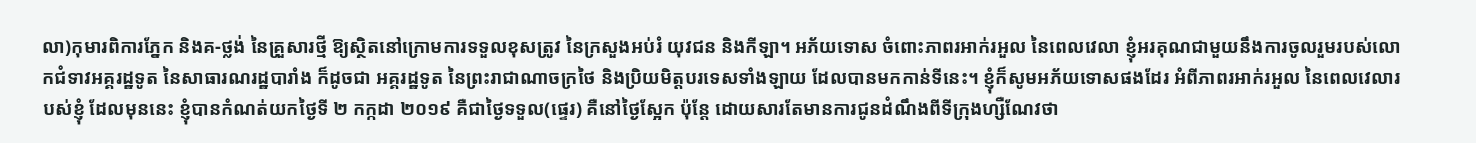លា)កុមារពិការភ្នែក និងគ-ថ្លង់ នៃគ្រួសារថ្មី ឱ្យស្ថិតនៅក្រោមការទទួលខុសត្រូវ នៃក្រសួងអប់រំ យុវជន និងកីឡា។ អភ័យទោស ចំពោះភាពរអាក់រអួល នៃពេលវេលា ខ្ញុំអរគុណជាមួយនឹងការចូលរួមរបស់លោកជំទាវអគ្គរដ្ឋទូត នៃសាធារណរដ្ឋបារាំង ក៏ដូចជា អគ្គរដ្ឋទូត នៃព្រះរាជាណាចក្រថៃ និងប្រិយមិត្តបរទេសទាំងឡាយ ដែលបានមកកាន់ទីនេះ។ ខ្ញុំក៏សូមអភ័យទោសផងដែរ អំពីភាពរអាក់រអួល នៃពេលវេលារបស់ខ្ញុំ ដែលមុននេះ ខ្ញុំបានកំណត់យកថ្ងៃទី ២ កក្កដា ២០១៩ គឺជាថ្ងៃទទួល(ផ្ទេរ) គឺនៅថ្ងៃស្អែក ប៉ុន្តែ ដោយសារតែមានការជូនដំណឹងពីទីក្រុងហ្សឺណែវថា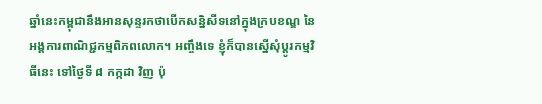ឆ្នាំនេះកម្ពុជានឹងអានសុន្ទរកថាបើកសន្និសីទនៅក្នុងក្របខណ្ឌ នៃអង្គការពាណិជ្ជកម្មពិភពលោក។ អញ្ចឹងទេ ខ្ញុំក៏បានស្នើសុំប្ដូរកម្មវិធីនេះ ទៅថ្ងៃទី ៨ កក្កដា វិញ ប៉ុ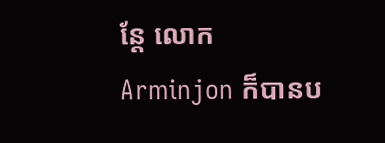ន្តែ លោក Arminjon ក៏បានប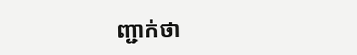ញ្ជាក់ថា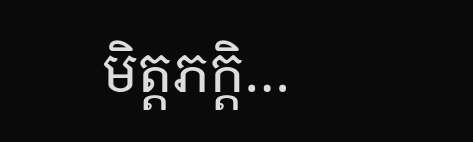មិត្តភក្តិ…